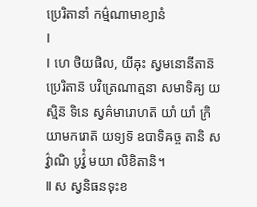ប្រេរិតានាំ កម៌្មណាមាខ្យានំ
Ⅰ
Ⅰ ហេ ថិយផិល, យីឝុះ ស្វមនោនីតាន៑ ប្រេរិតាន៑ បវិត្រេណាត្មនា សមាទិឝ្យ យស្មិន៑ ទិនេ ស្វគ៌មារោហត៑ យាំ យាំ ក្រិយាមករោត៑ យទ្យទ៑ ឧបាទិឝច្ច តានិ សវ៌្វាណិ បូវ៌្វំ មយា លិខិតានិ។
Ⅱ ស ស្វនិធនទុះខ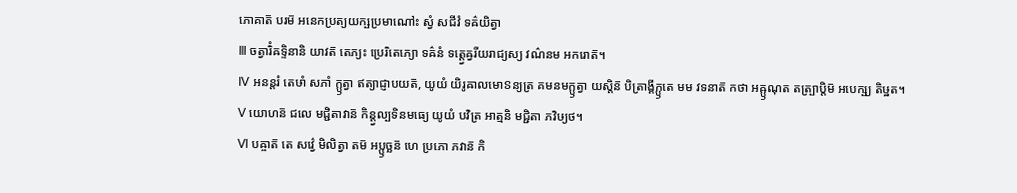ភោគាត៑ បរម៑ អនេកប្រត្យយក្ឞប្រមាណៅះ ស្វំ សជីវំ ទឝ៌យិត្វា
Ⅲ ចត្វារិំឝទ្ទិនានិ យាវត៑ តេភ្យះ ប្រេរិតេភ្យោ ទឝ៌នំ ទត្ត្វេឝ្វរីយរាជ្យស្យ វណ៌នម អករោត៑។
Ⅳ អនន្តរំ តេឞាំ សភាំ ក្ឫត្វា ឥត្យាជ្ញាបយត៑, យូយំ យិរូឝាលមោៜន្យត្រ គមនមក្ឫត្វា យស្តិន៑ បិត្រាង្គីក្ឫតេ មម វទនាត៑ កថា អឝ្ឫណុត តត្ប្រាប្តិម៑ អបេក្ឞ្យ តិឞ្ឋត។
Ⅴ យោហន៑ ជលេ មជ្ជិតាវាន៑ កិន្ត្វល្បទិនមធ្យេ យូយំ បវិត្រ អាត្មនិ មជ្ជិតា ភវិឞ្យថ។
Ⅵ បឝ្ចាត៑ តេ សវ៌្វេ មិលិត្វា តម៑ អប្ឫច្ឆន៑ ហេ ប្រភោ ភវាន៑ កិ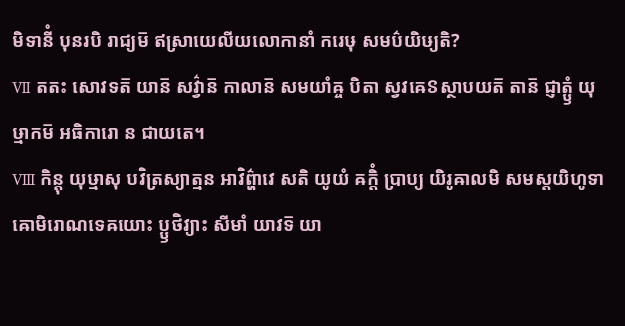មិទានីំ បុនរបិ រាជ្យម៑ ឥស្រាយេលីយលោកានាំ ករេឞុ សមប៌យិឞ្យតិ?
Ⅶ តតះ សោវទត៑ យាន៑ សវ៌្វាន៑ កាលាន៑ សមយាំឝ្ច បិតា ស្វវឝេៜស្ថាបយត៑ តាន៑ ជ្ញាត្ឫំ យុឞ្មាកម៑ អធិការោ ន ជាយតេ។
Ⅷ កិន្តុ យុឞ្មាសុ បវិត្រស្យាត្មន អាវិព៌្ហាវេ សតិ យូយំ ឝក្តិំ ប្រាប្យ យិរូឝាលមិ សមស្តយិហូទាឝោមិរោណទេឝយោះ ប្ឫថិវ្យាះ សីមាំ យាវទ៑ យា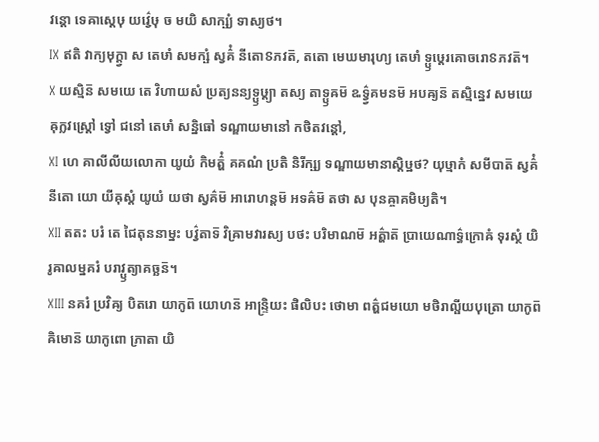វន្តោ ទេឝាស្តេឞុ យវ៌្វេឞុ ច មយិ សាក្ឞ្យំ ទាស្យថ។
Ⅸ ឥតិ វាក្យមុក្ត្វា ស តេឞាំ សមក្ឞំ ស្វគ៌ំ នីតោៜភវត៑, តតោ មេឃមារុហ្យ តេឞាំ ទ្ឫឞ្ដេរគោចរោៜភវត៑។
Ⅹ យស្មិន៑ សមយេ តេ វិហាយសំ ប្រត្យនន្យទ្ឫឞ្ដ្យា តស្យ តាទ្ឫឝម៑ ឩទ៌្វ្វគមនម៑ អបឝ្យន៑ តស្មិន្នេវ សមយេ ឝុក្លវស្ត្រៅ ទ្វៅ ជនៅ តេឞាំ សន្និធៅ ទណ្ឌាយមានៅ កថិតវន្តៅ,
Ⅺ ហេ គាលីលីយលោកា យូយំ កិមត៌្ហំ គគណំ ប្រតិ និរីក្ឞ្យ ទណ្ឌាយមានាស្តិឞ្ឋថ? យុឞ្មាកំ សមីបាត៑ ស្វគ៌ំ នីតោ យោ យីឝុស្តំ យូយំ យថា ស្វគ៌ម៑ អារោហន្តម៑ អទឝ៌ម៑ តថា ស បុនឝ្ចាគមិឞ្យតិ។
Ⅻ តតះ បរំ តេ ជៃតុននាម្នះ បវ៌្វតាទ៑ វិឝ្រាមវារស្យ បថះ បរិមាណម៑ អត៌្ហាត៑ ប្រាយេណាទ៌្ធក្រោឝំ ទុរស្ថំ យិរូឝាលម្នគរំ បរាវ្ឫត្យាគច្ឆន៑។
ⅩⅢ នគរំ ប្រវិឝ្យ បិតរោ យាកូព៑ យោហន៑ អាន្ទ្រិយះ ផិលិបះ ថោមា ពត៌្ហជមយោ មថិរាល្ផីយបុត្រោ យាកូព៑ ឝិមោន៑ យាកូពោ ភ្រាតា យិ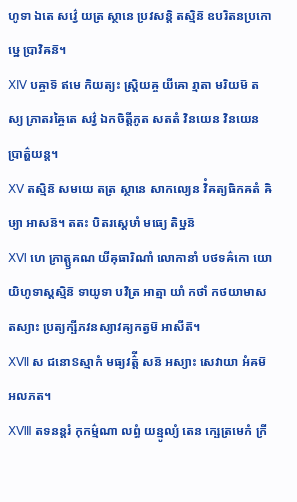ហូទា ឯតេ សវ៌្វេ យត្រ ស្ថានេ ប្រវសន្តិ តស្មិន៑ ឧបរិតនប្រកោឞ្ឋេ ប្រាវិឝន៑។
ⅩⅣ បឝ្ចាទ៑ ឥមេ កិយត្យះ ស្ត្រិយឝ្ច យីឝោ រ្មាតា មរិយម៑ តស្យ ភ្រាតរឝ្ចៃតេ សវ៌្វ ឯកចិត្តីភូត សតតំ វិនយេន វិនយេន ប្រាត៌្ហយន្ត។
ⅩⅤ តស្មិន៑ សមយេ តត្រ ស្ថានេ សាកល្យេន វិំឝត្យធិកឝតំ ឝិឞ្យា អាសន៑។ តតះ បិតរស្តេឞាំ មធ្យេ តិឞ្ឋន៑
ⅩⅥ ហេ ភ្រាត្ឫគណ យីឝុធារិណាំ លោកានាំ បថទឝ៌កោ យោ យិហូទាស្តស្មិន៑ ទាយូទា បវិត្រ អាត្មា យាំ កថាំ កថយាមាស តស្យាះ ប្រត្យក្ឞីភវនស្យាវឝ្យកត្វម៑ អាសីត៑។
ⅩⅦ ស ជនោៜស្មាកំ មធ្យវត៌្តី សន៑ អស្យាះ សេវាយា អំឝម៑ អលភត។
ⅩⅧ តទនន្តរំ កុកម៌្មណា លព្ធំ យន្មូល្យំ តេន ក្ឞេត្រមេកំ ក្រី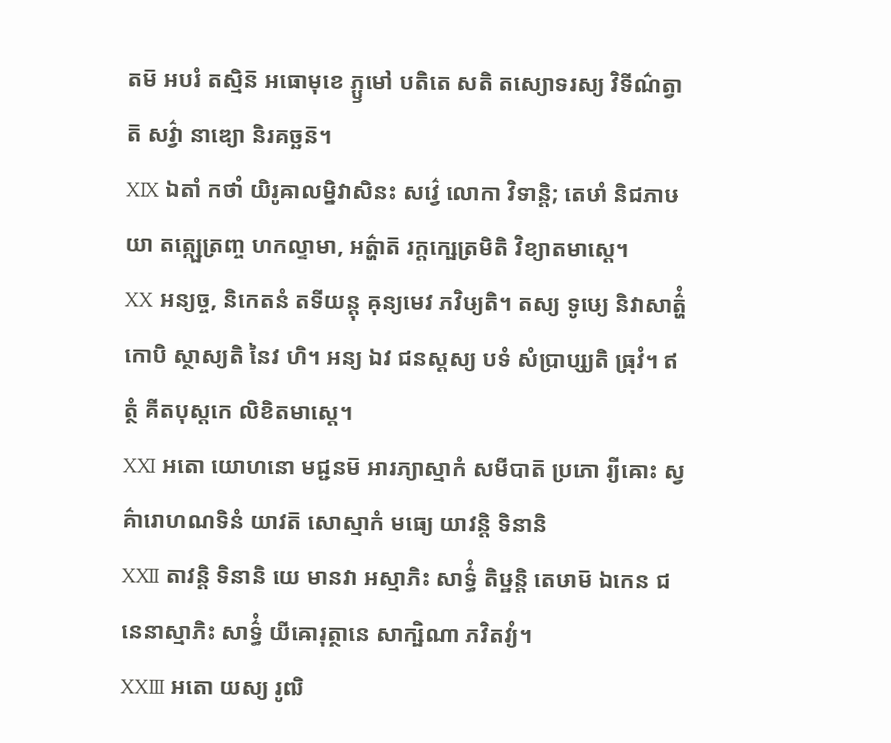តម៑ អបរំ តស្មិន៑ អធោមុខេ ភ្ឫមៅ បតិតេ សតិ តស្យោទរស្យ វិទីណ៌ត្វាត៑ សវ៌្វា នាឌ្យោ និរគច្ឆន៑។
ⅩⅨ ឯតាំ កថាំ យិរូឝាលម្និវាសិនះ សវ៌្វេ លោកា វិទាន្តិ; តេឞាំ និជភាឞយា តត្ក្ឞេត្រញ្ច ហកល្ទាមា, អត៌្ហាត៑ រក្តក្ឞេត្រមិតិ វិខ្យាតមាស្តេ។
ⅩⅩ អន្យច្ច, និកេតនំ តទីយន្តុ ឝុន្យមេវ ភវិឞ្យតិ។ តស្យ ទូឞ្យេ និវាសាត៌្ហំ កោបិ ស្ថាស្យតិ នៃវ ហិ។ អន្យ ឯវ ជនស្តស្យ បទំ សំប្រាប្ស្យតិ ធ្រុវំ។ ឥត្ថំ គីតបុស្តកេ លិខិតមាស្តេ។
ⅩⅪ អតោ យោហនោ មជ្ជនម៑ អារភ្យាស្មាកំ សមីបាត៑ ប្រភោ រ្យីឝោះ ស្វគ៌ារោហណទិនំ យាវត៑ សោស្មាកំ មធ្យេ យាវន្តិ ទិនានិ
ⅩⅫ តាវន្តិ ទិនានិ យេ មានវា អស្មាភិះ សាទ៌្ធំ តិឞ្ឋន្តិ តេឞាម៑ ឯកេន ជនេនាស្មាភិះ សាទ៌្ធំ យីឝោរុត្ថានេ សាក្ឞិណា ភវិតវ្យំ។
ⅩⅩⅢ អតោ យស្យ រូឍិ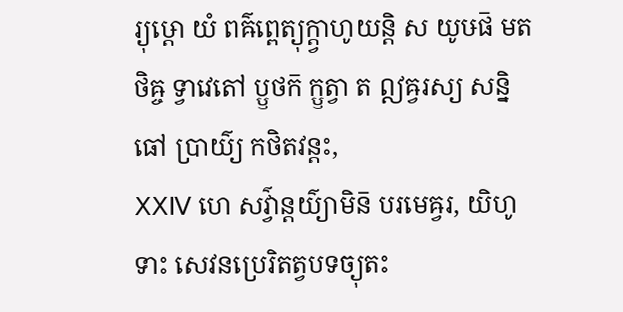រ្យុឞ្ដោ យំ ពឝ៌ព្ពេត្យុក្ត្វាហូយន្តិ ស យូឞផ៑ មតថិឝ្ច ទ្វាវេតៅ ប្ឫថក៑ ក្ឫត្វា ត ឦឝ្វរស្យ សន្និធៅ ប្រាយ៌្យ កថិតវន្តះ,
ⅩⅩⅣ ហេ សវ៌្វាន្តយ៌្យាមិន៑ បរមេឝ្វរ, យិហូទាះ សេវនប្រេរិតត្វបទច្យុតះ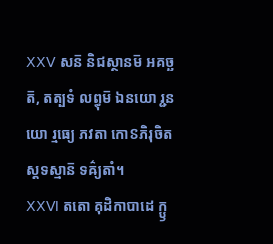ⅩⅩⅤ សន៑ និជស្ថានម៑ អគច្ឆត៑, តត្បទំ លព្ធុម៑ ឯនយោ រ្ជនយោ រ្មធ្យេ ភវតា កោៜភិរុចិតស្តទស្មាន៑ ទឝ៌្យតាំ។
ⅩⅩⅥ តតោ គុដិកាបាដេ ក្ឫ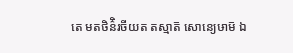តេ មតថិន៌ិរចីយត តស្មាត៑ សោន្យេឞាម៑ ឯ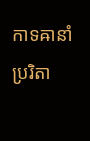កាទឝានាំ ប្ររិតា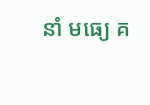នាំ មធ្យេ គ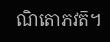ណិតោភវត៑។